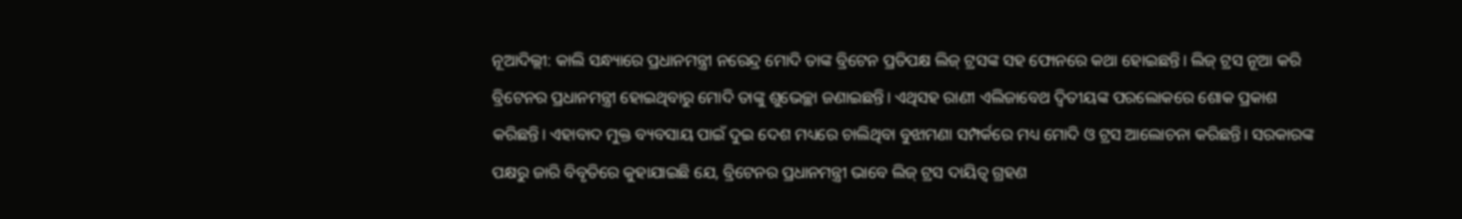ନୂଆଦିଲ୍ଲୀ: କାଲି ସନ୍ଧ୍ୟାରେ ପ୍ରଧାନମନ୍ତ୍ରୀ ନରେନ୍ଦ୍ର ମୋଦି ତାଙ୍କ ବ୍ରିଟେନ ପ୍ରତିପକ୍ଷ ଲିଜ୍ ଟ୍ରସଙ୍କ ସହ ଫୋନରେ କଥା ହୋଇଛନ୍ତି। ଲିଜ୍ ଟ୍ରସ ନୂଆ କରି ବ୍ରିଟେନର ପ୍ରଧାନମନ୍ତ୍ରୀ ହୋଇଥିବାରୁ ମୋଦି ତାଙ୍କୁ ଶୁଭେଚ୍ଛା ଜଣାଇଛନ୍ତି। ଏଥିସହ ରାଣୀ ଏଲିଜାବେଥ ଦ୍ୱିତୀୟଙ୍କ ପରଲୋକରେ ଶୋକ ପ୍ରକାଶ କରିଛନ୍ତି। ଏହାବାଦ ମୁକ୍ତ ବ୍ୟବସାୟ ପାଇଁ ଦୁଇ ଦେଶ ମଧ୍ୟରେ ଚାଲିଥିବା ବୁଝାମଣା ସମ୍ପର୍କରେ ମଧ୍ୟ ମୋଦି ଓ ଟ୍ରସ ଆଲୋଚନା କରିଛନ୍ତି। ସରକାରଙ୍କ ପକ୍ଷରୁ ଜାରି ବିବୃତିରେ କୁହାଯାଇଛି ଯେ, ବ୍ରିଟେନର ପ୍ରଧାନମନ୍ତ୍ରୀ ଭାବେ ଲିଜ୍ ଟ୍ରସ ଦାୟିତ୍ୱ ଗ୍ରହଣ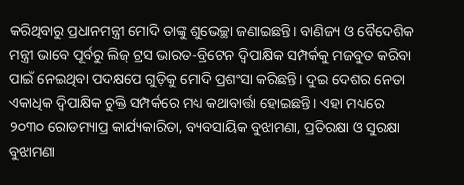କରିଥିବାରୁ ପ୍ରଧାନମନ୍ତ୍ରୀ ମୋଦି ତାଙ୍କୁ ଶୁଭେଚ୍ଛା ଜଣାଇଛନ୍ତି। ବାଣିଜ୍ୟ ଓ ବୈଦେଶିକ ମନ୍ତ୍ରୀ ଭାବେ ପୂର୍ବରୁ ଲିଜ୍ ଟ୍ରସ ଭାରତ-ବ୍ରିଟେନ ଦ୍ୱିପାକ୍ଷିକ ସମ୍ପର୍କକୁ ମଜବୁତ କରିବା ପାଇଁ ନେଇଥିବା ପଦକ୍ଷପେ ଗୁଡ଼ିକୁ ମୋଦି ପ୍ରଶଂସା କରିଛନ୍ତି। ଦୁଇ ଦେଶର ନେତା ଏକାଧିକ ଦ୍ୱିପାକ୍ଷିକ ଚୁକ୍ତି ସମ୍ପର୍କରେ ମଧ୍ୟ କଥାବାର୍ତ୍ତା ହୋଇଛନ୍ତି। ଏହା ମଧ୍ୟରେ ୨୦୩୦ ରୋଡମ୍ୟାପ୍ର କାର୍ଯ୍ୟକାରିତା, ବ୍ୟବସାୟିକ ବୁଝାମଣା, ପ୍ରତିରକ୍ଷା ଓ ସୁରକ୍ଷା ବୁଝାମଣା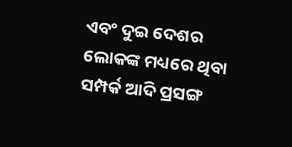ଏବଂ ଦୁଇ ଦେଶର ଲୋକଙ୍କ ମଧ୍ୟରେ ଥିବା ସମ୍ପର୍କ ଆଦି ପ୍ରସଙ୍ଗ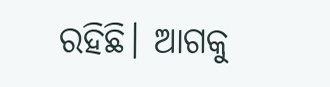ରହିଛି। ଆଗକୁ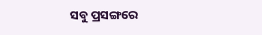ସବୁ ପ୍ରସଙ୍ଗରେ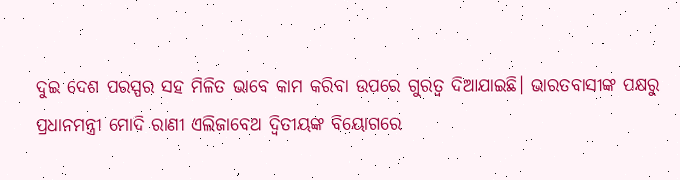ଦୁଇ ଦେଶ ପରସ୍ପର ସହ ମିଳିତ ଭାବେ କାମ କରିବା ଉପରେ ଗୁରତ୍ୱ ଦିଆଯାଇଛି। ଭାରତବାସୀଙ୍କ ପକ୍ଷରୁ ପ୍ରଧାନମନ୍ତ୍ରୀ ମୋଦି ରାଣୀ ଏଲିଜାବେଥ ଦ୍ୱିତୀୟଙ୍କ ବିୟୋଗରେ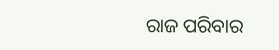ରାଜ ପରିବାର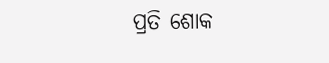ପ୍ରତି ଶୋକ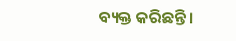ବ୍ୟକ୍ତ କରିଛନ୍ତି।